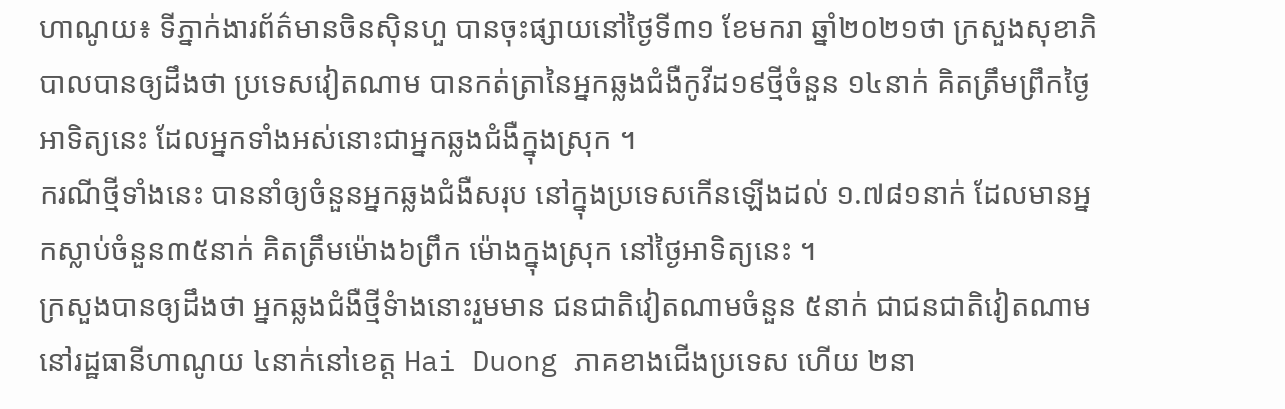ហាណូយ៖ ទីភ្នាក់ងារព័ត៌មានចិនស៊ិនហួ បានចុះផ្សាយនៅថ្ងៃទី៣១ ខែមករា ឆ្នាំ២០២១ថា ក្រសួងសុខាភិបាលបានឲ្យដឹងថា ប្រទេសវៀតណាម បានកត់ត្រានៃអ្នកឆ្លងជំងឺកូវីដ១៩ថ្មីចំនួន ១៤នាក់ គិតត្រឹមព្រឹកថ្ងៃអាទិត្យនេះ ដែលអ្នកទាំងអស់នោះជាអ្នកឆ្លងជំងឺក្នុងស្រុក ។
ករណីថ្មីទាំងនេះ បាននាំឲ្យចំនួនអ្នកឆ្លងជំងឺសរុប នៅក្នុងប្រទេសកើនឡើងដល់ ១.៧៨១នាក់ ដែលមានអ្នកស្លាប់ចំនួន៣៥នាក់ គិតត្រឹមម៉ោង៦ព្រឹក ម៉ោងក្នុងស្រុក នៅថ្ងៃអាទិត្យនេះ ។
ក្រសួងបានឲ្យដឹងថា អ្នកឆ្លងជំងឺថ្មីទំាងនោះរួមមាន ជនជាតិវៀតណាមចំនួន ៥នាក់ ជាជនជាតិវៀតណាមនៅរដ្ឋធានីហាណូយ ៤នាក់នៅខេត្ត Hai Duong ភាគខាងជើងប្រទេស ហើយ ២នា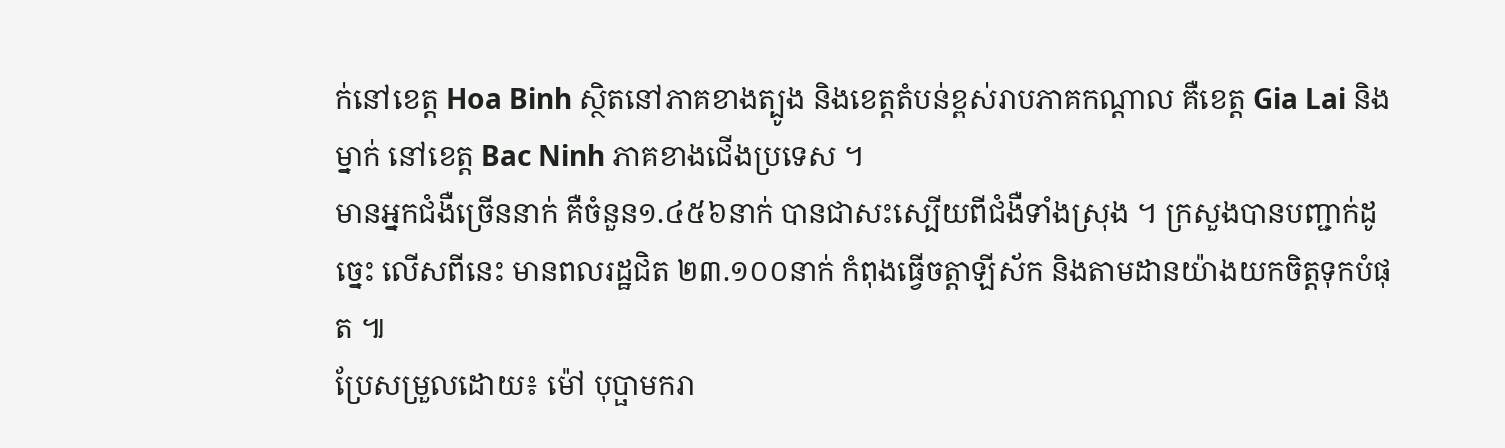ក់នៅខេត្ត Hoa Binh ស្ថិតនៅភាគខាងត្បូង និងខេត្តតំបន់ខ្ពស់រាបភាគកណ្តាល គឺខេត្ត Gia Lai និងម្នាក់ នៅខេត្ត Bac Ninh ភាគខាងជើងប្រទេស ។
មានអ្នកជំងឺច្រើននាក់ គឺចំនួន១.៤៥៦នាក់ បានជាសះស្បើយពីជំងឺទាំងស្រុង ។ ក្រសួងបានបញ្ជាក់ដូច្នេះ លើសពីនេះ មានពលរដ្ឋជិត ២៣.១០០នាក់ កំពុងធ្វើចត្តាឡីស័ក និងតាមដានយ៉ាងយកចិត្តទុកបំផុត ៕
ប្រែសម្រួលដោយ៖ ម៉ៅ បុប្ផាមករា